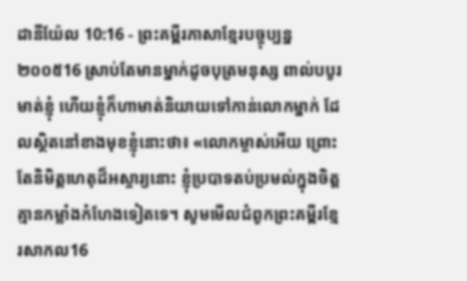ដានីយ៉ែល 10:16 - ព្រះគម្ពីរភាសាខ្មែរបច្ចុប្បន្ន ២០០៥16 ស្រាប់តែមានម្នាក់ដូចបុត្រមនុស្ស ពាល់បបូរមាត់ខ្ញុំ ហើយខ្ញុំក៏ហាមាត់និយាយទៅកាន់លោកម្នាក់ ដែលស្ថិតនៅខាងមុខខ្ញុំនោះថា៖ «លោកម្ចាស់អើយ ព្រោះតែនិមិត្តហេតុដ៏អស្ចារ្យនោះ ខ្ញុំប្របាទតប់ប្រមល់ក្នុងចិត្ត គ្មានកម្លាំងកំហែងទៀតទេ។ សូមមើលជំពូកព្រះគម្ពីរខ្មែរសាកល16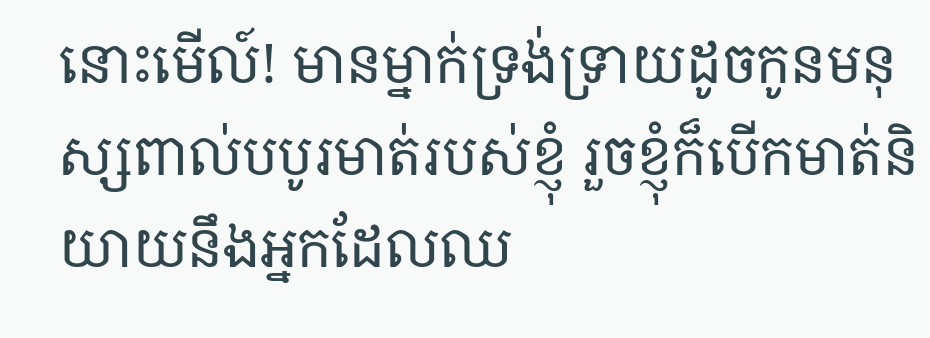នោះមើល៍! មានម្នាក់ទ្រង់ទ្រាយដូចកូនមនុស្សពាល់បបូរមាត់របស់ខ្ញុំ រួចខ្ញុំក៏បើកមាត់និយាយនឹងអ្នកដែលឈ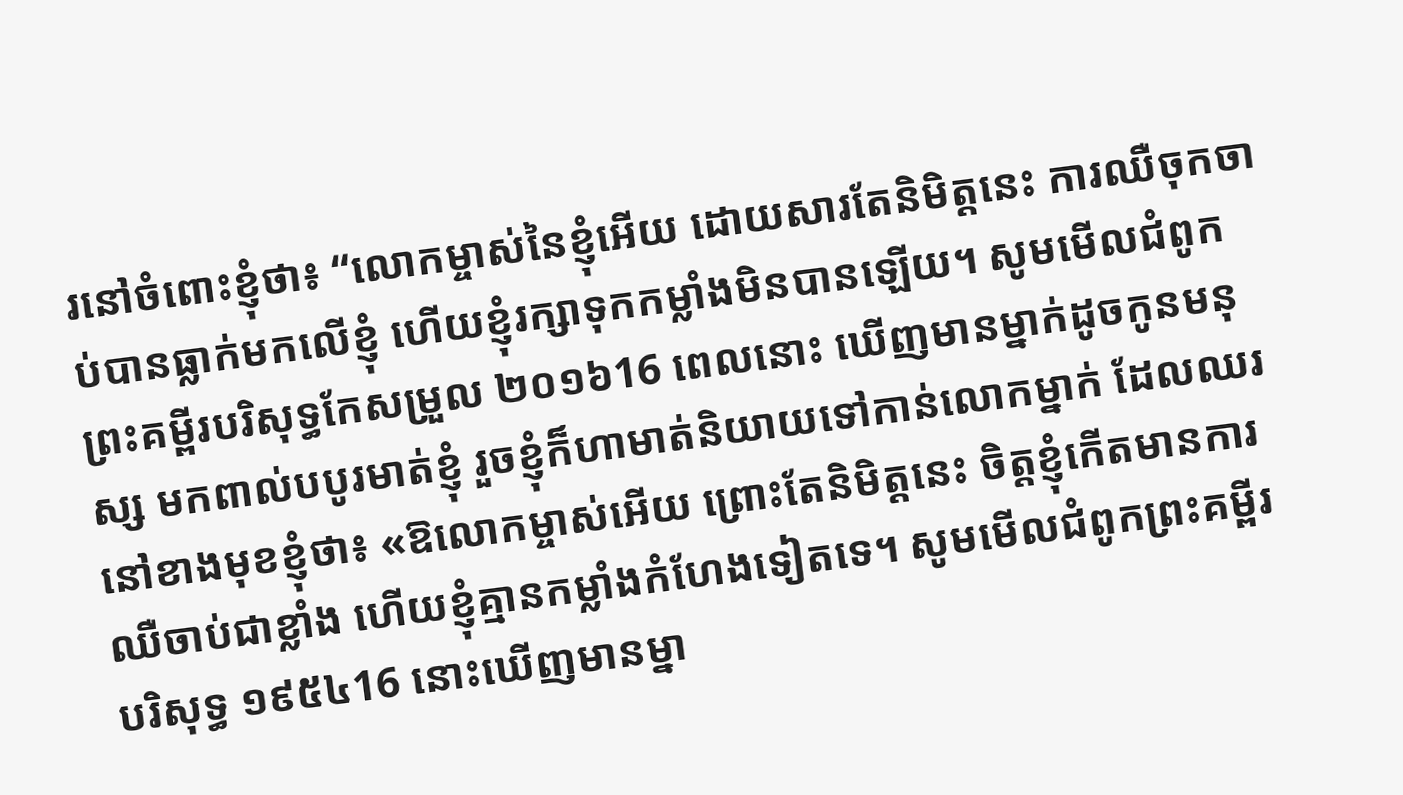រនៅចំពោះខ្ញុំថា៖ “លោកម្ចាស់នៃខ្ញុំអើយ ដោយសារតែនិមិត្តនេះ ការឈឺចុកចាប់បានធ្លាក់មកលើខ្ញុំ ហើយខ្ញុំរក្សាទុកកម្លាំងមិនបានឡើយ។ សូមមើលជំពូកព្រះគម្ពីរបរិសុទ្ធកែសម្រួល ២០១៦16 ពេលនោះ ឃើញមានម្នាក់ដូចកូនមនុស្ស មកពាល់បបូរមាត់ខ្ញុំ រួចខ្ញុំក៏ហាមាត់និយាយទៅកាន់លោកម្នាក់ ដែលឈរនៅខាងមុខខ្ញុំថា៖ «ឱលោកម្ចាស់អើយ ព្រោះតែនិមិត្តនេះ ចិត្តខ្ញុំកើតមានការឈឺចាប់ជាខ្លាំង ហើយខ្ញុំគ្មានកម្លាំងកំហែងទៀតទេ។ សូមមើលជំពូកព្រះគម្ពីរបរិសុទ្ធ ១៩៥៤16 នោះឃើញមានម្នា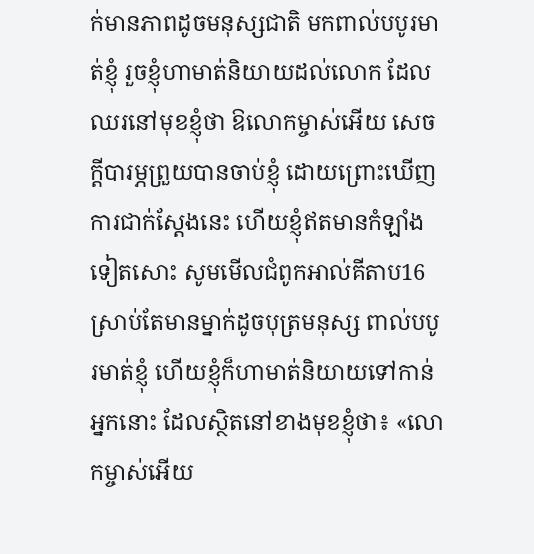ក់មានភាពដូចមនុស្សជាតិ មកពាល់បបូរមាត់ខ្ញុំ រួចខ្ញុំហាមាត់និយាយដល់លោក ដែលឈរនៅមុខខ្ញុំថា ឱលោកម្ចាស់អើយ សេចក្ដីបារម្ភព្រួយបានចាប់ខ្ញុំ ដោយព្រោះឃើញការជាក់ស្តែងនេះ ហើយខ្ញុំឥតមានកំឡាំងទៀតសោះ សូមមើលជំពូកអាល់គីតាប16 ស្រាប់តែមានម្នាក់ដូចបុត្រមនុស្ស ពាល់បបូរមាត់ខ្ញុំ ហើយខ្ញុំក៏ហាមាត់និយាយទៅកាន់អ្នកនោះ ដែលស្ថិតនៅខាងមុខខ្ញុំថា៖ «លោកម្ចាស់អើយ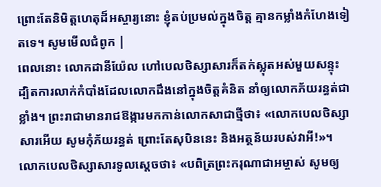ព្រោះតែនិមិត្តហេតុដ៏អស្ចារ្យនោះ ខ្ញុំតប់ប្រមល់ក្នុងចិត្ត គ្មានកម្លាំងកំហែងទៀតទេ។ សូមមើលជំពូក |
ពេលនោះ លោកដានីយ៉ែល ហៅបេលថិស្សាសារក៏តក់ស្លុតអស់មួយសន្ទុះ ដ្បិតការលាក់កំបាំងដែលលោកដឹងនៅក្នុងចិត្តគំនិត នាំឲ្យលោកភ័យរន្ធត់ជាខ្លាំង។ ព្រះរាជាមានរាជឱង្ការមកកាន់លោកសាជាថ្មីថា៖ «លោកបេលថិស្សាសារអើយ សូមកុំភ័យរន្ធត់ ព្រោះតែសុបិននេះ និងអត្ថន័យរបស់វាអី!»។ លោកបេលថិស្សាសារទូលស្ដេចថា៖ «បពិត្រព្រះករុណាជាអម្ចាស់ សូមឲ្យ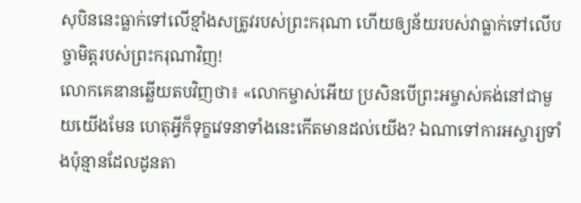សុបិននេះធ្លាក់ទៅលើខ្មាំងសត្រូវរបស់ព្រះករុណា ហើយឲ្យន័យរបស់វាធ្លាក់ទៅលើបច្ចាមិត្តរបស់ព្រះករុណាវិញ!
លោកគេឌានឆ្លើយតបវិញថា៖ «លោកម្ចាស់អើយ ប្រសិនបើព្រះអម្ចាស់គង់នៅជាមួយយើងមែន ហេតុអ្វីក៏ទុក្ខវេទនាទាំងនេះកើតមានដល់យើង? ឯណាទៅការអស្ចារ្យទាំងប៉ុន្មានដែលដូនតា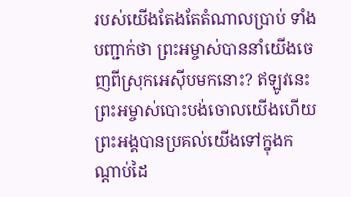របស់យើងតែងតែតំណាលប្រាប់ ទាំងបញ្ជាក់ថា ព្រះអម្ចាស់បាននាំយើងចេញពីស្រុកអេស៊ីបមកនោះ? ឥឡូវនេះ ព្រះអម្ចាស់បោះបង់ចោលយើងហើយ ព្រះអង្គបានប្រគល់យើងទៅក្នុងកណ្ដាប់ដៃ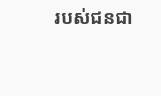របស់ជនជា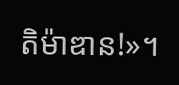តិម៉ាឌាន!»។